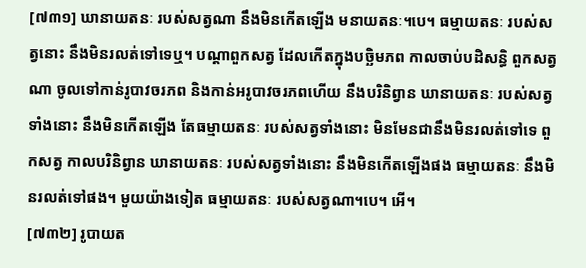[៧៣១] ឃានាយតនៈ របស់សត្វណា នឹងមិនកើតឡើង មនាយតនៈ។បេ។ ធម្មាយតនៈ របស់សត្វនោះ នឹងមិនរលត់ទៅទេឬ។ បណ្ដាពួកសត្វ ដែលកើតក្នុងបច្ឆិមភព កាលចាប់បដិសន្ធិ ពួកសត្វណា ចូលទៅកាន់រូបាវចរភព និងកាន់អរូបាវចរភពហើយ នឹងបរិនិព្វាន ឃានាយតនៈ របស់សត្វទាំងនោះ នឹងមិនកើតឡើង តែធម្មាយតនៈ របស់សត្វទាំងនោះ មិនមែនជានឹងមិនរលត់ទៅទេ ពួកសត្វ កាលបរិនិព្វាន ឃានាយតនៈ របស់សត្វទាំងនោះ នឹងមិនកើតឡើងផង ធម្មាយតនៈ នឹងមិនរលត់ទៅផង។ មួយយ៉ាងទៀត ធម្មាយតនៈ របស់សត្វណា។បេ។ អើ។
[៧៣២] រូបាយត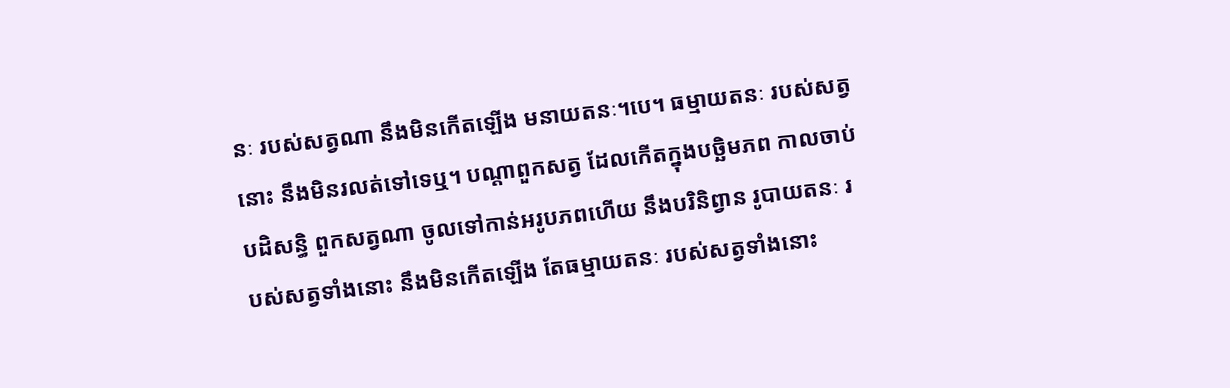នៈ របស់សត្វណា នឹងមិនកើតឡើង មនាយតនៈ។បេ។ ធម្មាយតនៈ របស់សត្វនោះ នឹងមិនរលត់ទៅទេឬ។ បណ្ដាពួកសត្វ ដែលកើតក្នុងបច្ឆិមភព កាលចាប់បដិសន្ធិ ពួកសត្វណា ចូលទៅកាន់អរូបភពហើយ នឹងបរិនិព្វាន រូបាយតនៈ របស់សត្វទាំងនោះ នឹងមិនកើតឡើង តែធម្មាយតនៈ របស់សត្វទាំងនោះ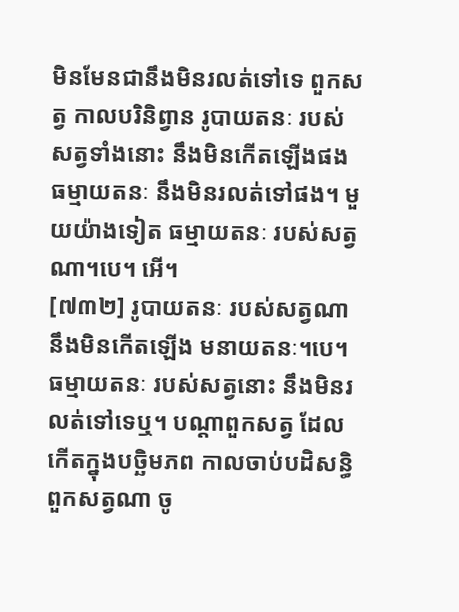មិនមែនជានឹងមិនរលត់ទៅទេ ពួកសត្វ កាលបរិនិព្វាន រូបាយតនៈ របស់សត្វទាំងនោះ នឹងមិនកើតឡើងផង ធម្មាយតនៈ នឹងមិនរលត់ទៅផង។ មួយយ៉ាងទៀត ធម្មាយតនៈ របស់សត្វណា។បេ។ អើ។
[៧៣២] រូបាយតនៈ របស់សត្វណា នឹងមិនកើតឡើង មនាយតនៈ។បេ។ ធម្មាយតនៈ របស់សត្វនោះ នឹងមិនរលត់ទៅទេឬ។ បណ្ដាពួកសត្វ ដែលកើតក្នុងបច្ឆិមភព កាលចាប់បដិសន្ធិ ពួកសត្វណា ចូ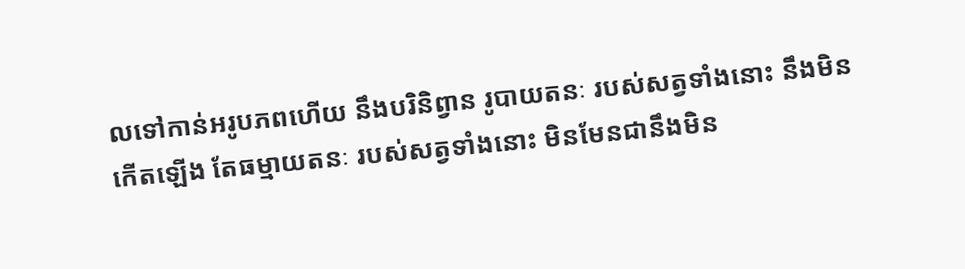លទៅកាន់អរូបភពហើយ នឹងបរិនិព្វាន រូបាយតនៈ របស់សត្វទាំងនោះ នឹងមិនកើតឡើង តែធម្មាយតនៈ របស់សត្វទាំងនោះ មិនមែនជានឹងមិន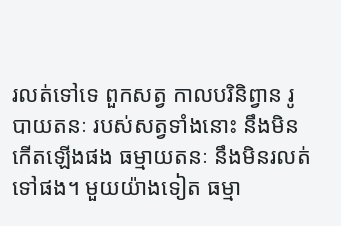រលត់ទៅទេ ពួកសត្វ កាលបរិនិព្វាន រូបាយតនៈ របស់សត្វទាំងនោះ នឹងមិនកើតឡើងផង ធម្មាយតនៈ នឹងមិនរលត់ទៅផង។ មួយយ៉ាងទៀត ធម្មា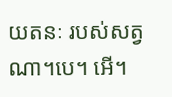យតនៈ របស់សត្វណា។បេ។ អើ។